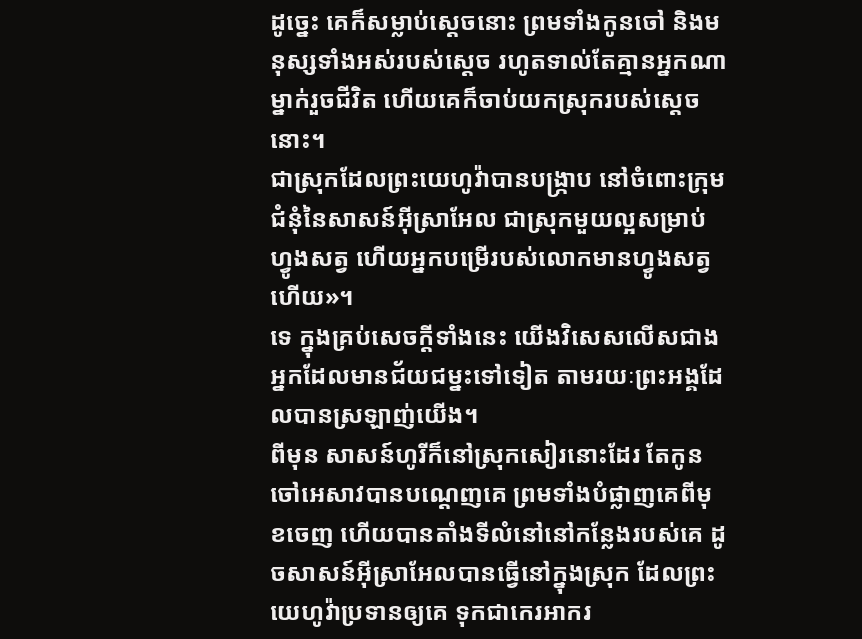ដូច្នេះ គេក៏សម្លាប់ស្តេចនោះ ព្រមទាំងកូនចៅ និងមនុស្សទាំងអស់របស់ស្ដេច រហូតទាល់តែគ្មានអ្នកណាម្នាក់រួចជីវិត ហើយគេក៏ចាប់យកស្រុករបស់ស្ដេចនោះ។
ជាស្រុកដែលព្រះយេហូវ៉ាបានបង្រ្កាប នៅចំពោះក្រុមជំនុំនៃសាសន៍អ៊ីស្រាអែល ជាស្រុកមួយល្អសម្រាប់ហ្វូងសត្វ ហើយអ្នកបម្រើរបស់លោកមានហ្វូងសត្វហើយ»។
ទេ ក្នុងគ្រប់សេចក្តីទាំងនេះ យើងវិសេសលើសជាងអ្នកដែលមានជ័យជម្នះទៅទៀត តាមរយៈព្រះអង្គដែលបានស្រឡាញ់យើង។
ពីមុន សាសន៍ហូរីក៏នៅស្រុកសៀរនោះដែរ តែកូនចៅអេសាវបានបណ្តេញគេ ព្រមទាំងបំផ្លាញគេពីមុខចេញ ហើយបានតាំងទីលំនៅនៅកន្លែងរបស់គេ ដូចសាសន៍អ៊ីស្រាអែលបានធ្វើនៅក្នុងស្រុក ដែលព្រះយេហូវ៉ាប្រទានឲ្យគេ ទុកជាកេរអាករ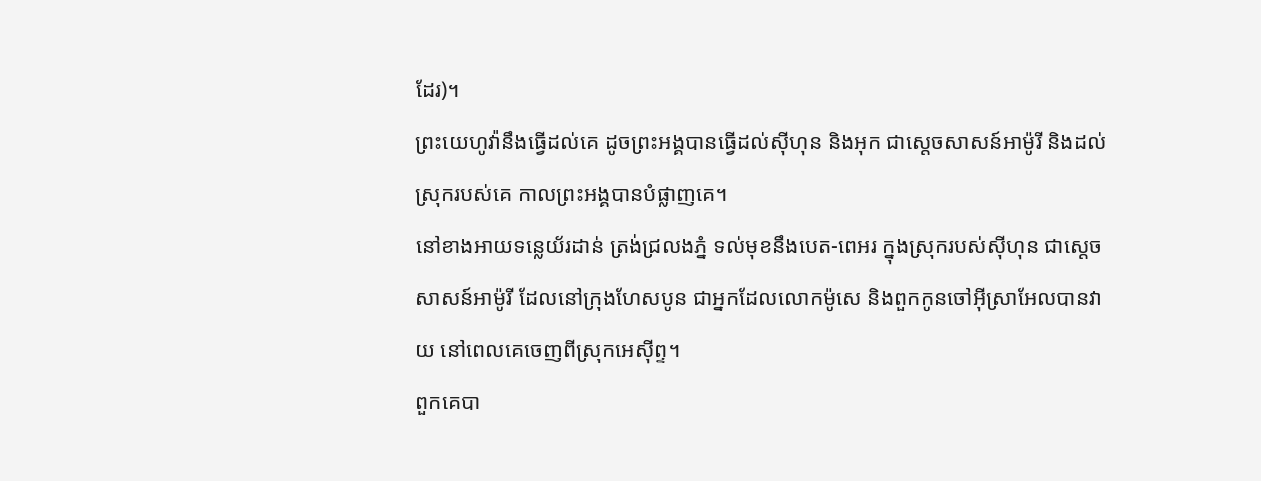ដែរ)។
ព្រះយេហូវ៉ានឹងធ្វើដល់គេ ដូចព្រះអង្គបានធ្វើដល់ស៊ីហុន និងអុក ជាស្តេចសាសន៍អាម៉ូរី និងដល់ស្រុករបស់គេ កាលព្រះអង្គបានបំផ្លាញគេ។
នៅខាងអាយទន្លេយ័រដាន់ ត្រង់ជ្រលងភ្នំ ទល់មុខនឹងបេត-ពេអរ ក្នុងស្រុករបស់ស៊ីហុន ជាស្តេចសាសន៍អាម៉ូរី ដែលនៅក្រុងហែសបូន ជាអ្នកដែលលោកម៉ូសេ និងពួកកូនចៅអ៊ីស្រាអែលបានវាយ នៅពេលគេចេញពីស្រុកអេស៊ីព្ទ។
ពួកគេបា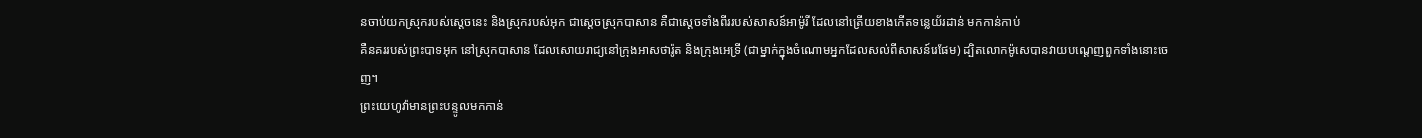នចាប់យកស្រុករបស់ស្តេចនេះ និងស្រុករបស់អុក ជាស្តេចស្រុកបាសាន គឺជាស្តេចទាំងពីររបស់សាសន៍អាម៉ូរី ដែលនៅត្រើយខាងកើតទន្លេយ័រដាន់ មកកាន់កាប់
គឺនគររបស់ព្រះបាទអុក នៅស្រុកបាសាន ដែលសោយរាជ្យនៅក្រុងអាសថារ៉ូត និងក្រុងអេទ្រី (ជាម្នាក់ក្នុងចំណោមអ្នកដែលសល់ពីសាសន៍រេផែម) ដ្បិតលោកម៉ូសេបានវាយបណ្តេញពួកទាំងនោះចេញ។
ព្រះយេហូវ៉ាមានព្រះបន្ទូលមកកាន់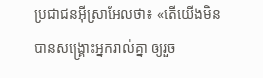ប្រជាជនអ៊ីស្រាអែលថា៖ «តើយើងមិនបានសង្គ្រោះអ្នករាល់គ្នា ឲ្យរួច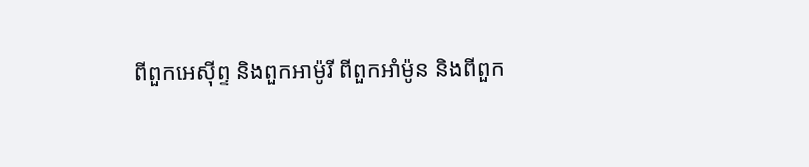ពីពួកអេស៊ីព្ទ និងពួកអាម៉ូរី ពីពួកអាំម៉ូន និងពីពួក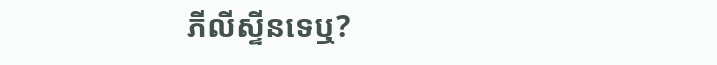ភីលីស្ទីនទេឬ?